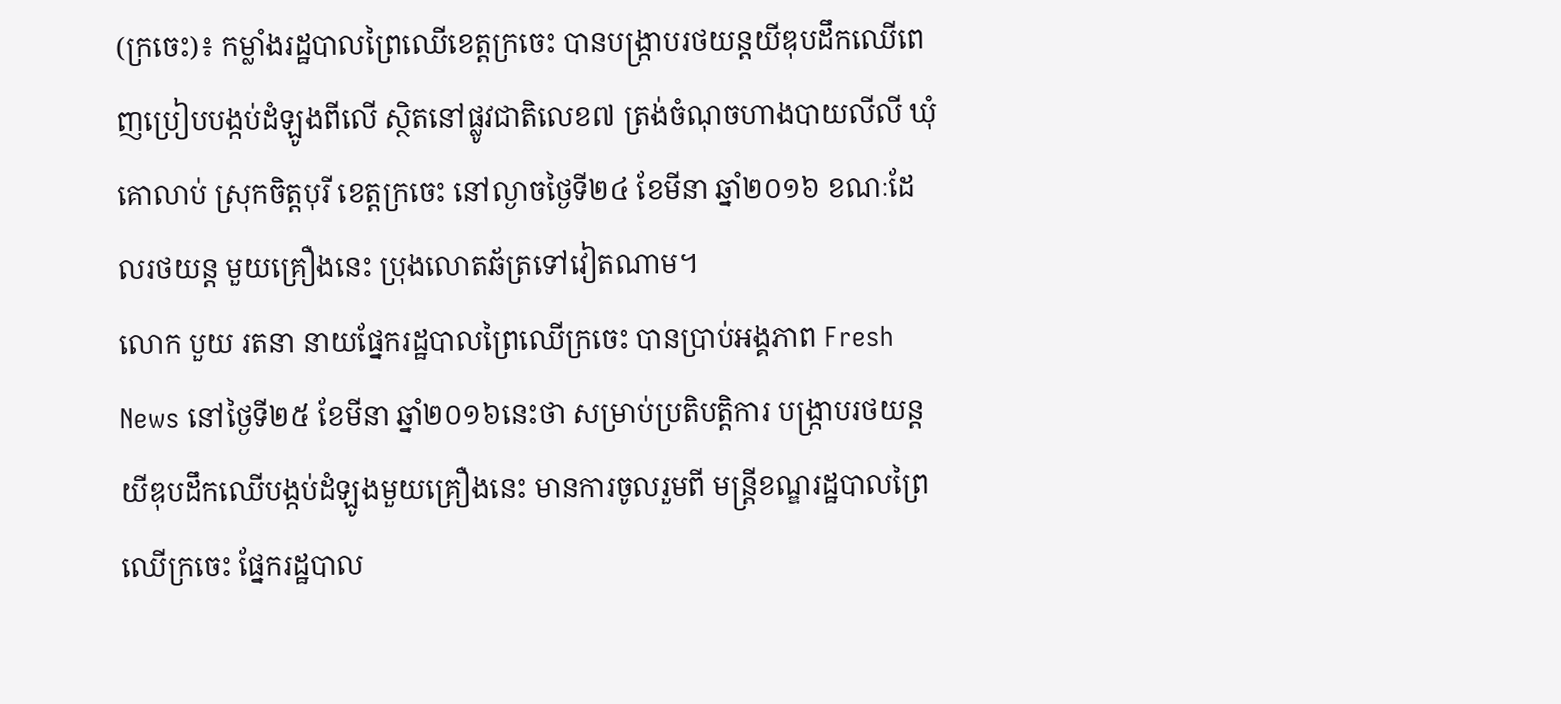(ក្រចេះ)៖ កម្លាំងរដ្ឋបាលព្រៃឈើខេត្តក្រចេះ បានបង្ក្រាបរថយន្ដយីឌុបដឹកឈើពេញប្រៀបបង្កប់ដំឡូងពីលើ ស្ថិតនៅផ្លូវជាតិលេខ៧ ត្រង់ចំណុចហាងបាយលីលី ឃុំគោលាប់ ស្រុកចិត្តបុរី ខេត្តក្រចេះ នៅល្ងាចថ្ងៃទី២៤ ខែមីនា ឆ្នាំ២០១៦ ខណៈដែលរថយន្ត មួយគ្រឿងនេះ ប្រុងលោតឆ័ត្រទៅវៀតណាម។
លោក បួយ រតនា នាយផ្នែករដ្ឋបាលព្រៃឈើក្រចេះ បានប្រាប់អង្គភាព Fresh News នៅថ្ងៃទី២៥ ខែមីនា ឆ្នាំ២០១៦នេះថា សម្រាប់ប្រតិបត្តិការ បង្ក្រាបរថយន្ដយីឌុបដឹកឈើបង្កប់ដំឡូងមួយគ្រឿងនេះ មានការចូលរួមពី មន្រ្តីខណ្ឌរដ្ឋបាលព្រៃឈើក្រចេះ ផ្នែករដ្ឋបាល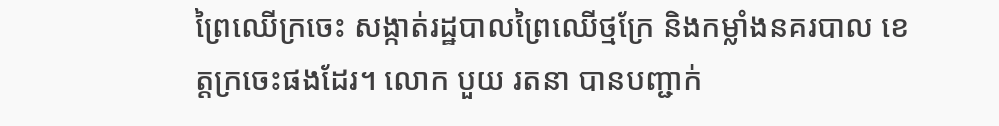ព្រៃឈើក្រចេះ សង្កាត់រដ្ឋបាលព្រៃឈើថ្មក្រែ និងកម្លាំងនគរបាល ខេត្តក្រចេះផងដែរ។ លោក បួយ រតនា បានបញ្ជាក់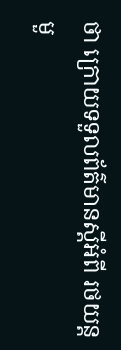ថា ក្រោយទទួលព័ត៌មានស្តីអំពី រថយន្តមួ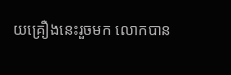យគ្រឿងនេះរួចមក លោកបាន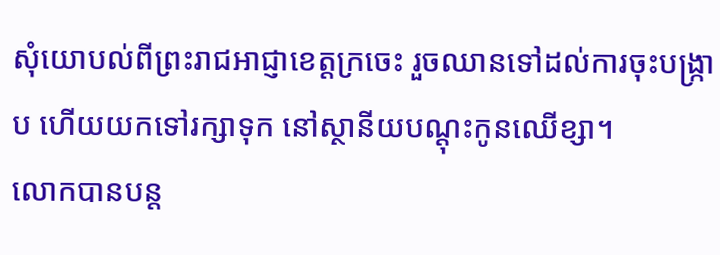សុំយោបល់ពីព្រះរាជអាជ្ញាខេត្តក្រចេះ រួចឈានទៅដល់ការចុះបង្ក្រាប ហើយយកទៅរក្សាទុក នៅស្ថានីយបណ្ដុះកូនឈើខ្សា។
លោកបានបន្ត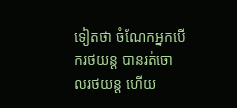ទៀតថា ចំណែកអ្នកបើករថយន្ដ បានរត់ចោលរថយន្ដ ហើយ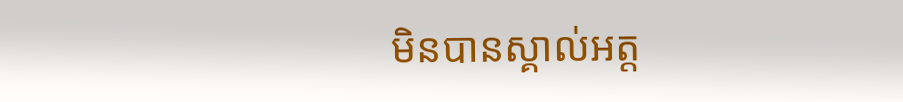មិនបានស្គាល់អត្ត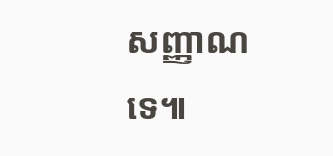សញ្ញាណទេ៕